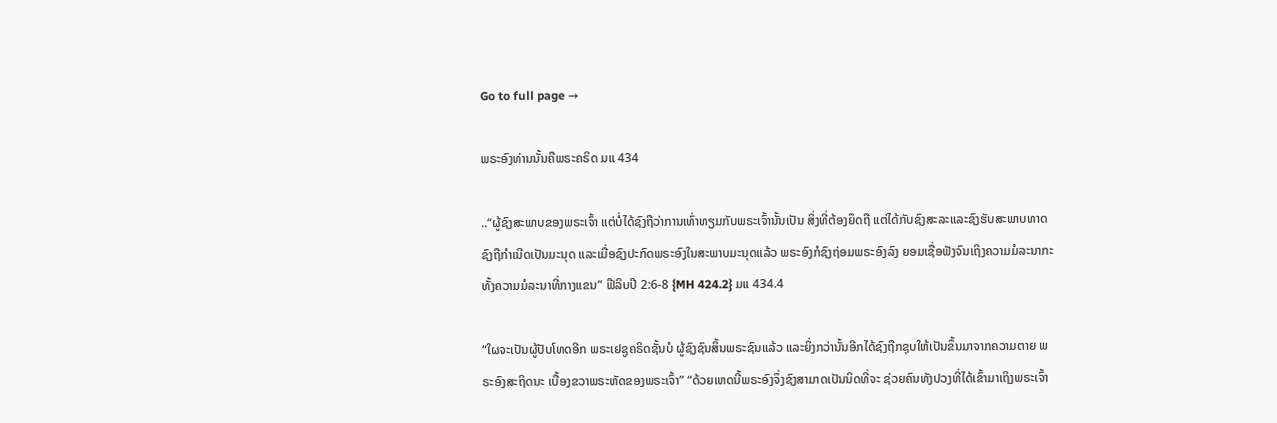Go to full page →

ພຣະອົງທ່ານນັ້ນຄືພຣະຄຣິດ ມແ 434

..“ຜູ້ຊົງສະພາບຂອງພຣະເຈົ້າ ແຕ່ບໍ່ໄດ້ຊົງຖືວ່າການເທົ່າທຽມກັບພຣະເຈົ້ານັ້ນເປັນ ສິ່ງທີ່ຕ້ອງຍຶດຖື ແຕ່ໄດ້ກັບຊົງສະລະແລະຊົງຮັບສະພາບທາດຊົງຖືກຳເນີດເປັນມະນຸດ ແລະເມື່ອຊົງປະກົດພຣະອົງໃນສະພາບມະນຸດແລ້ວ ພຣະອົງກໍຊົງຖ່ອມພຣະອົງລົງ ຍອມເຊື່ອຟັງຈົນເຖິງຄວາມມໍລະນາກະທັ້ງຄວາມມໍລະນາທີ່ກາງແຂນ” ຟີລິບປີ 2:6-8 {MH 424.2} ມແ 434.4

“ໃຜຈະເປັນຜູ້ປັບໂທດອີກ ພຣະເຢຊູຄຣິດຊັ້ນບໍ ຜູ້ຊົງຊົນສິ້ນພຣະຊົນແລ້ວ ແລະຍິ່ງກວ່ານັ້ນອີກໄດ້ຊົງຖືກຊຸບໃຫ້ເປັນຂຶ້ນມາຈາກຄວາມຕາຍ ພຣະອົງສະຖິດນະ ເບື້ອງຂວາພຣະຫັດຂອງພຣະເຈົ້າ” “ດ້ວຍເຫດນີ້ພຣະອົງຈຶ່ງຊົງສາມາດເປັນນິດທີ່ຈະ ຊ່ວຍຄົນທັງປວງທີ່ໄດ້ເຂົ້າມາເຖິງພຣະເຈົ້າ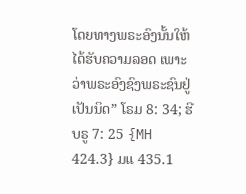ໂດຍທາງພຣະອົງນັ້ນໃຫ້ໄດ້ຮັບຄວາມລອດ ເພາະວ່າພຣະອົງຊົງພຣະຊົນຢູ່ເປັນນິດ” ໂຣມ 8: 34; ຮີບຣູ 7: 25 {MH 424.3} ມແ 435.1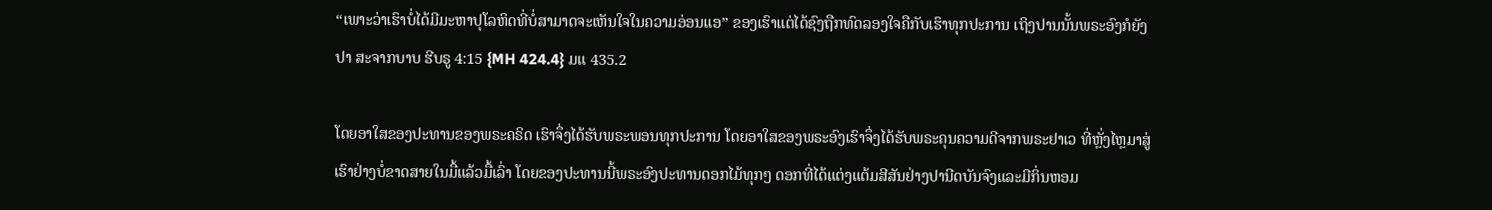“ເພາະວ່າເຮົາບໍ່ໄດ້ມີມະຫາປຸໂລຫິດທີ່ບໍ່ສາມາດຈະເຫັນໃຈໃນຄວາມອ່ອນແອ” ຂອງເຮົາແຕ່ໄດ້ຊົງຖືກທົດລອງໃຈຄືກັບເຮົາທຸກປະການ ເຖິງປານນັ້ນພຣະອົງກໍຍັງປາ ສະຈາກບາບ ຮີບຣູ 4:15 {MH 424.4} ມແ 435.2

ໂດຍອາໃສຂອງປະທານຂອງພຣະຄຣິດ ເຮົາຈຶ່ງໄດ້ຮັບພຣະພອນທຸກປະການ ໂດຍອາໃສຂອງພຣະອົງເຮົາຈຶ່ງໄດ້ຮັບພຣະຄຸນຄວາມດີຈາກພຣະຢາເວ ທີ່ຫຼັ່ງໄຫຼມາສູ່ ເຮົາຢ່າງບໍ່ຂາດສາຍໃນມື້ແລ້ວມື້ເລົ່າ ໂດຍຂອງປະທານນີ້ພຣະອົງປະທານດອກໄມ້ທຸກໆ ດອກທີ່ໄດ້ແຕ່ງແຕ້ມສີສັນຢ່າງປານີດບັນຈົງແລະມີກິ່ນຫອມ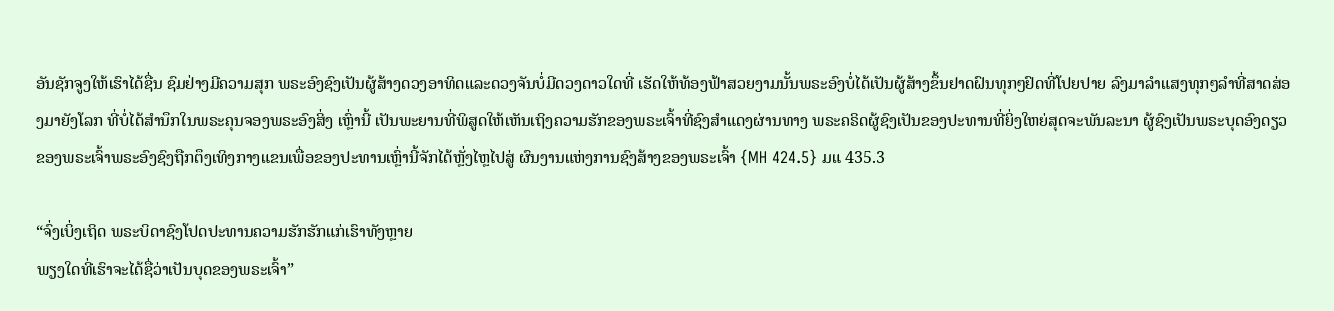ອັນຊັກຈູງໃຫ້ເຮົາໄດ້ຊື່ນ ຊົມຢ່າງມີຄວາມສຸກ ພຣະອົງຊົງເປັນຜູ້ສ້າງດວງອາທິດແລະດວງຈັນບໍ່ມີດວງດາວໃດທີ່ ເຮັດໃຫ້ທ້ອງຟ້າສວຍງາມນັ້ນພຣະອົງບໍ່ໄດ້ເປັນຜູ້ສ້າງຂຶ້ນຢາດຝົນທຸກໆຢົດທີ່ໂປຍປາຍ ລົງມາລໍາແສງທຸກໆລໍາທີ່ສາດສ່ອງມາຍັງໂລກ ທີ່ບໍ່ໄດ້ສໍານຶກໃນພຣະຄຸນຈອງພຣະອົງສິ່ງ ເຫຼົ່ານີ້ ເປັນພະຍານທີ່ພິສູດໃຫ້ເຫັນເຖິງຄວາມຮັກຂອງພຣະເຈົ້າທີ່ຊົງສໍາແດງຜ່ານທາງ ພຣະຄຣິດຜູ້ຊົງເປັນຂອງປະທານທີ່ຍິ່ງໃຫຍ່ສຸດຈະພັນລະນາ ຜູ້ຊົງເປັນພຣະບຸດອົງດຽວ ຂອງພຣະເຈົ້າພຣະອົງຊົງຖືກຕຶງເທິງກາງແຂນເພື່ອຂອງປະທານເຫຼົ່ານີ້ຈັກໄດ້ຫຼັ່ງໄຫຼໄປສູ່ ຜົນງານແຫ່ງການຊົງສ້າງຂອງພຣະເຈົ້າ {MH 424.5} ມແ 435.3

“ຈົ່ງເບິ່ງເຖິດ ພຣະບິດາຊົງໂປດປະທານຄວາມຮັກຮັກແກ່ເຮົາທັງຫຼາຍ
ພຽງໃດທີ່ເຮົາຈະໄດ້ຊື່ວ່າເປັນບຸດຂອງພຣະເຈົ້າ”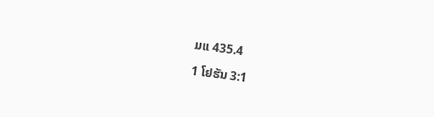ມແ 435.4

1 ໂຢຮັນ 3:1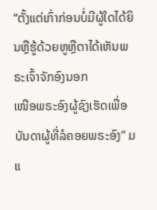“ຕັ້ງແຕ່ເກົ່າກ່ອນບໍ່ມີຜູ້ໃດໄດ້ຍິນຫຼືຮູ້ດ້ວຍຫູຫຼືຕາໄດ້ເຫັນພຣະເຈົ້າຈັກອົງນອກ
ເໜືອພຣະອົງຜູ້ຊົງເຮັດເພື່ອບັນດາຜູ້ທີ່ລໍຄອຍພຣະອົງ” ມແ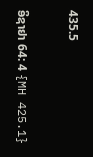435.5

ອິຊາຢາ 64: 4 {MH 425.1}